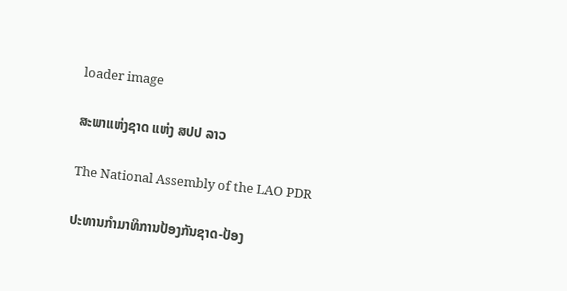loader image

ສະພາແຫ່ງຊາດ ແຫ່ງ ສປປ ລາວ

The National Assembly of the LAO PDR

ປະທານກໍາມາທິການປ້ອງກັນຊາດ-ປ້ອງ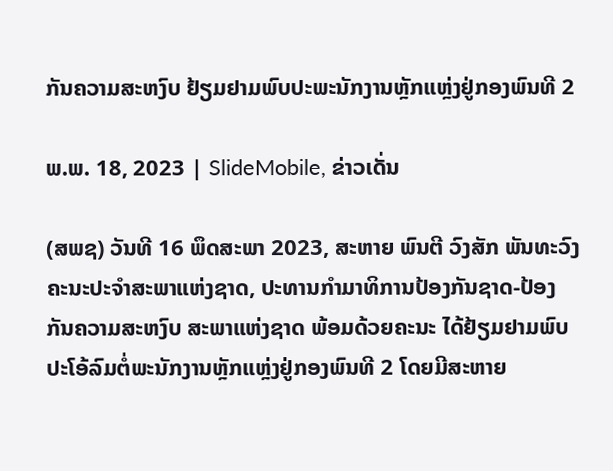ກັນຄວາມສະຫງົບ ຢ້ຽມຢາມພົບປະພະນັກງານຫຼັກແຫຼ່ງຢູ່ກອງພົນທີ 2

ພ.ພ. 18, 2023 | SlideMobile, ຂ່າວເດັ່ນ

(ສພຊ) ວັນທີ 16 ພຶດສະພາ 2023, ສະຫາຍ ພົນຕີ ວົງສັກ ພັນທະວົງ ຄະນະປະຈໍາສະພາແຫ່ງຊາດ, ປະທານກໍາມາທິການປ້ອງກັນຊາດ-ປ້ອງກັນຄວາມສະຫງົບ ສະພາແຫ່ງຊາດ ພ້ອມດ້ວຍຄະນະ ໄດ້ຢ້ຽມຢາມພົບປະໂອ້ລົມຕໍ່ພະນັກງານຫຼັກແຫຼ່ງຢູ່ກອງພົນທີ 2 ໂດຍມີສະຫາຍ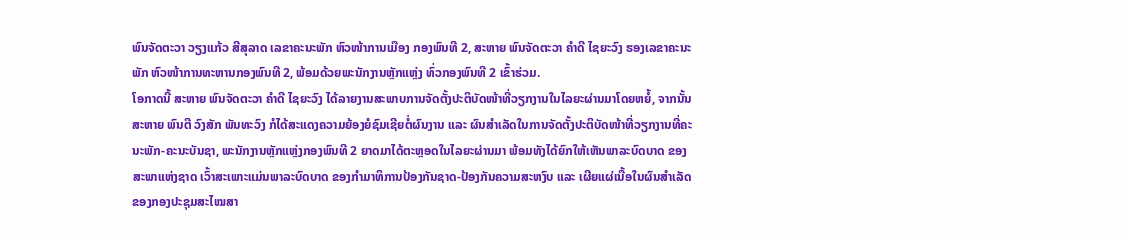ພົນຈັດຕະວາ ວຽງແກ້ວ ສີສຸລາດ ເລຂາຄະນະພັກ ຫົວໜ້າການເມືອງ ກອງພົນທີ 2, ສະຫາຍ ພົນຈັດຕະວາ ຄໍາດີ ໄຊຍະວົງ ຮອງເລຂາຄະນະພັກ ຫົວໜ້າການທະຫານກອງພົນທີ 2, ພ້ອມດ້ວຍພະນັກງານຫຼັກແຫຼ່ງ ທົ່ວກອງພົນທີ 2 ເຂົ້າຮ່ວມ.
ໂອກາດນີ້ ສະຫາຍ ພົນຈັດຕະວາ ຄໍາດີ ໄຊຍະວົງ ໄດ້ລາຍງານສະພາບການຈັດຕັ້ງປະຕິບັດໜ້າທີ່ວຽກງານໃນໄລຍະຜ່ານມາໂດຍຫຍໍ້, ຈາກນັ້ນ ສະຫາຍ ພົນຕີ ວົງສັກ ພັນທະວົງ ກໍໄດ້ສະແດງຄວາມຍ້ອງຍໍຊົມເຊີຍຕໍ່ຜົນງານ ແລະ ຜົນສໍາເລັດໃນການຈັດຕັ້ງປະຕິບັດໜ້າທີ່ວຽກງານທີ່ຄະນະພັກ-ຄະນະບັນຊາ, ພະນັກງານຫຼັກແຫຼ່ງກອງພົນທີ 2 ຍາດມາໄດ້ຕະຫຼອດໃນໄລຍະຜ່ານມາ ພ້ອມທັງໄດ້ຍົກໃຫ້ເຫັນພາລະບົດບາດ ຂອງສະພາແຫ່ງຊາດ ເວົ້າສະເພາະແມ່ນພາລະບົດບາດ ຂອງກຳມາທິການປ້ອງກັນຊາດ-ປ້ອງກັນຄວາມສະຫງົບ ແລະ ເຜີຍແຜ່ເນື້ອໃນຜົນສໍາເລັດຂອງກອງປະຊຸມສະໄໝສາ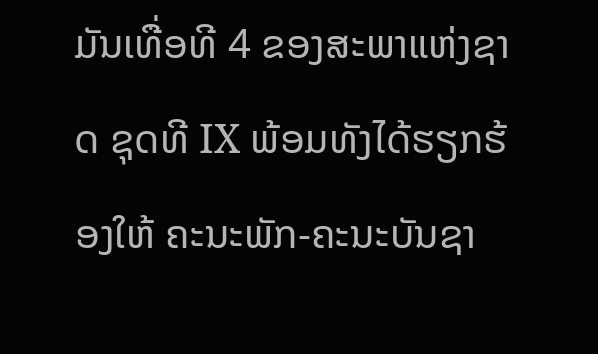ມັນເທື່ອທີ 4 ຂອງສະພາແຫ່ງຊາດ ຊຸດທີ IX ພ້ອມທັງໄດ້ຮຽກຮ້ອງໃຫ້ ຄະນະພັກ-ຄະນະບັນຊາ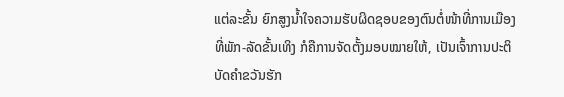ແຕ່ລະຂັ້ນ ຍົກສູງນ້ຳໃຈຄວາມຮັບຜິດຊອບຂອງຕົນຕໍ່ໜ້າທີ່ການເມືອງທີ່ພັກ-ລັດຂັ້ນເທິງ ກໍຄືການຈັດຕັ້ງມອບໝາຍໃຫ້, ເປັນເຈົ້າການປະຕິບັດຄຳຂວັນຮັກ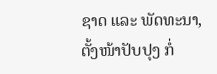ຊາດ ແລະ ພັດທະນາ, ຕັ້ງໜ້າປັບປຸງ ກໍ່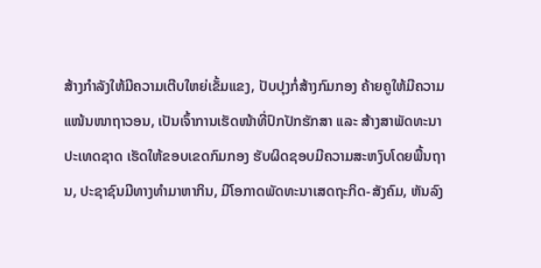ສ້າງກຳລັງໃຫ້ມີຄວາມເຕີບໃຫຍ່ເຂັ້ມແຂງ, ປັບປຸງກໍ່ສ້າງກົມກອງ ຄ້າຍຄູໃຫ້ມີຄວາມແໜ້ນໜາຖາວອນ, ເປັນເຈົ້າການເຮັດໜ້າທີ່ປົກປັກຮັກສາ ແລະ ສ້າງສາພັດທະນາປະເທດຊາດ ເຮັດໃຫ້ຂອບເຂດກົມກອງ ຮັບຜິດຊອບມີຄວາມສະຫງົບໂດຍພື້ນຖານ, ປະຊາຊົນມີທາງທຳມາຫາກິນ, ມີໂອກາດພັດທະນາເສດຖະກິດ-ສັງຄົມ, ຫັນລົງ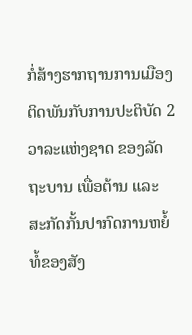ກໍ່ສ້າງຮາກຖານການເມືອງ ຕິດພັນກັບການປະຕິບັດ 2 ວາລະແຫ່ງຊາດ ຂອງລັດຖະບານ ເພື່ອຕ້ານ ແລະ ສະກັດກັ້ນປາກົດການຫຍໍ້ທໍ້ຂອງສັງ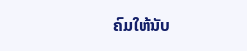ຄົມໃຫ້ນັບ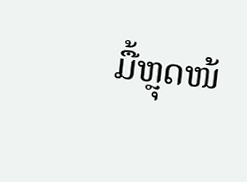ມື້ຫຼຸດໜ້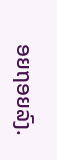ອຍຖອຍລົງ.